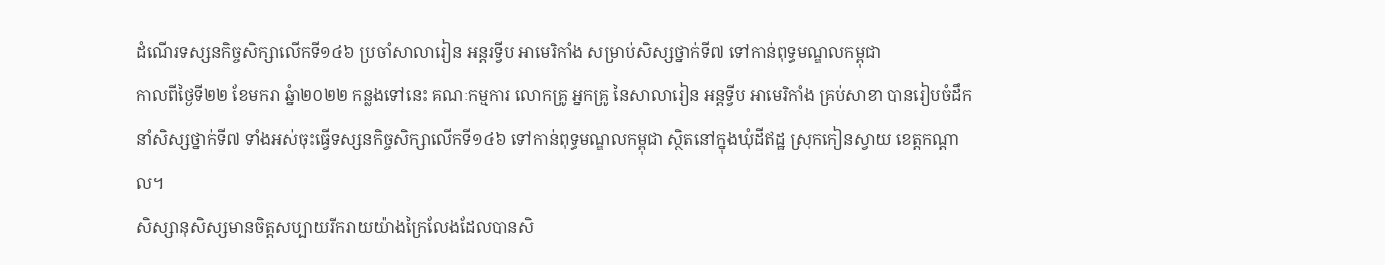ដំណើរទស្សនកិច្ចសិក្សាលើកទី១៤៦ ប្រចាំសាលារៀន អន្ដរទ្វីប អាមេរិកាំង សម្រាប់សិស្សថ្នាក់ទី៧ ទៅកាន់ពុទ្ធមណ្ឌលកម្ពុជា
កាលពីថ្ងៃទី២២ ខែមករា ឆ្នំា២០២២ កន្លងទៅនេះ គណៈកម្មការ លោកគ្រូ អ្នកគ្រូ នៃសាលារៀន អន្តទ្វីប អាមេរិកាំង គ្រប់សាខា បានរៀបចំដឹកនាំសិស្សថ្នាក់ទី៧ ទាំងអស់ចុះធ្វើទស្សនកិច្ចសិក្សាលើកទី១៤៦ ទៅកាន់ពុទ្ធមណ្ឌលកម្ពុជា ស្ថិតនៅក្នុងឃុំដីឥដ្ឋ ស្រុកកៀនស្វាយ ខេត្ដកណ្ដាល។
សិស្សានុសិស្សមានចិត្តសប្បាយរីករាយយ៉ាងក្រៃលែងដែលបានសិ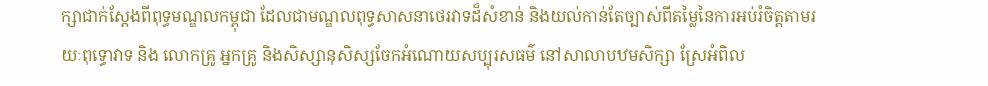ក្សាជាក់ស្តែងពីពុទ្ធមណ្ឌលកម្ពុជា ដែលជាមណ្ឌលពុទ្ធសាសនាថេរវាទដ៏សំខាន់ និងយល់កាន់តែច្បាស់ពីតម្លៃនៃការអប់រំចិត្តតាមរយៈពុទ្ធោវាទ និង លោកគ្រូ អ្នកគ្រូ និងសិស្សានុសិស្សចែកអំណោយសប្បុរសធម៌ នៅសាលាបឋមសិក្សា ស្រែអំពិល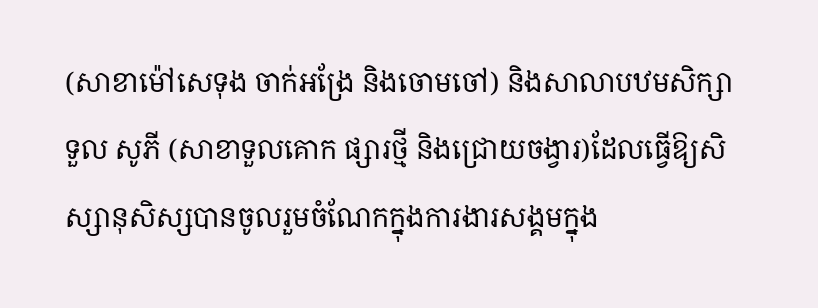(សាខាម៉ៅសេទុង ចាក់អង្រែ និងចោមចៅ) និងសាលាបឋមសិក្សា ទួល សូភី (សាខាទួលគោក ផ្សារថ្មី និងជ្រោយចង្វារ)ដែលធ្វើឱ្យសិស្សានុសិស្សបានចូលរួមចំណែកក្នុងការងារសង្គមក្នុង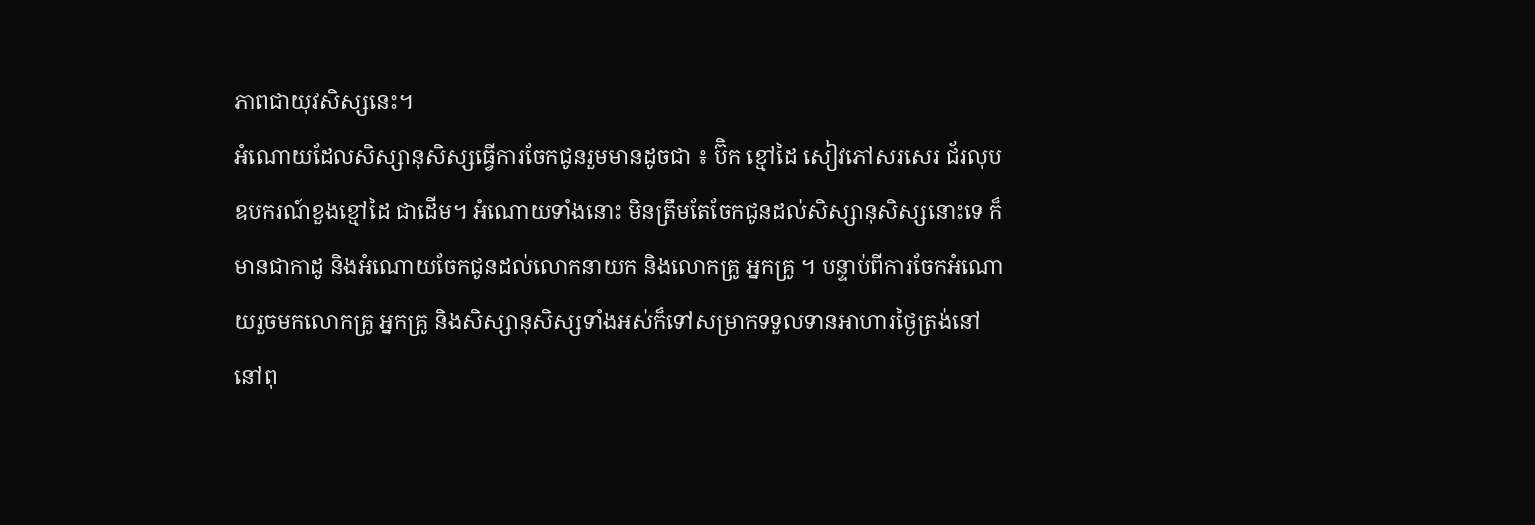ភាពជាយុវសិស្សនេះ។
អំណោយដែលសិស្សានុសិស្សធ្វើការចែកជូនរួមមានដូចជា ៖ ប៊ិក ខ្មៅដៃ សៀវភៅសរសេរ ជ័រលុប ឧបករណ៍ខួងខ្មៅដៃ ជាដើម។ អំណោយទាំងនោះ មិនត្រឹមតែចែកជូនដល់សិស្សានុសិស្សនោះទេ ក៏មានជាកាដូ និងអំណោយចែកជូនដល់លោកនាយក និងលោកគ្រូ អ្នកគ្រូ ។ បន្ទាប់ពីការចែកអំណោយរួចមកលោកគ្រូ អ្នកគ្រូ និងសិស្សានុសិស្សទាំងអស់ក៏ទៅសម្រាកទទួលទានអាហារថ្ងៃត្រង់នៅ
នៅពុ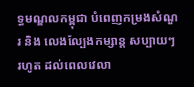ទ្ធមណ្ឌលកម្ពុជា បំពេញកម្រងសំណួរ និង លេងល្បែងកម្សាន្ត សប្បាយៗ រហូត ដល់ពេលវេលា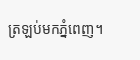ត្រឡប់មកភ្នំពេញ។